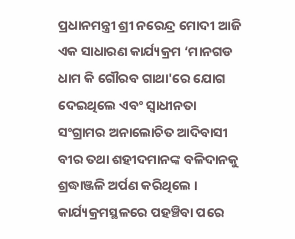ପ୍ରଧାନମନ୍ତ୍ରୀ ଶ୍ରୀ ନରେନ୍ଦ୍ର ମୋଦୀ ଆଜି ଏକ ସାଧାରଣ କାର୍ଯ୍ୟକ୍ରମ ‘ମାନଗଡ ଧାମ କି ଗୌରବ ଗାଥା'ରେ ଯୋଗ ଦେଇଥିଲେ ଏବଂ ସ୍ୱାଧୀନତା ସଂଗ୍ରାମର ଅନାଲୋଚିତ ଆଦିବାସୀ ବୀର ତଥା ଶହୀଦମାନଙ୍କ ବଳିଦାନକୁ ଶ୍ରଦ୍ଧାଞ୍ଜଳି ଅର୍ପଣ କରିଥିଲେ । କାର୍ଯ୍ୟକ୍ରମସ୍ଥଳରେ ପହଞ୍ଚିବା ପରେ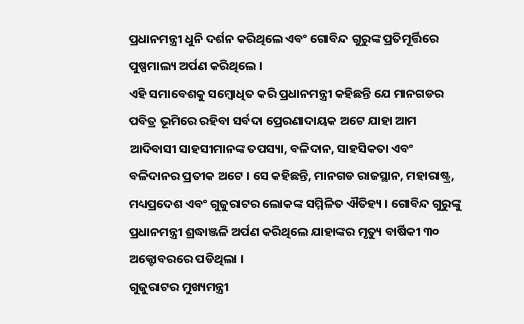ପ୍ରଧାନମନ୍ତ୍ରୀ ଧୁନି ଦର୍ଶନ କରିଥିଲେ ଏବଂ ଗୋବିନ୍ଦ ଗୁରୁଙ୍କ ପ୍ରତିମୂର୍ତ୍ତିରେ ପୁଷ୍ପମାଲ୍ୟ ଅର୍ପଣ କରିଥିଲେ ।
ଏହି ସମାବେଶକୁ ସମ୍ବୋଧିତ କରି ପ୍ରଧାନମନ୍ତ୍ରୀ କହିଛନ୍ତି ଯେ ମାନଗଡର ପବିତ୍ର ଭୂମିରେ ରହିବା ସର୍ବଦା ପ୍ରେରଣାଦାୟକ ଅଟେ ଯାହା ଆମ ଆଦିବାସୀ ସାହସୀମାନଙ୍କ ତପସ୍ୟା, ବଳିଦାନ, ସାହସିକତା ଏବଂ ବଳିଦାନର ପ୍ରତୀକ ଅଟେ । ସେ କହିଛନ୍ତି, ମାନଗଡ ରାଜସ୍ଥାନ, ମହାରାଷ୍ଟ୍ର, ମଧ୍ୟପ୍ରଦେଶ ଏବଂ ଗୁଜୁରାଟର ଲୋକଙ୍କ ସମ୍ମିଳିତ ଐତିହ୍ୟ । ଗୋବିନ୍ଦ ଗୁରୁଙ୍କୁ ପ୍ରଧାନମନ୍ତ୍ରୀ ଶ୍ରଦ୍ଧାଞ୍ଜଳି ଅର୍ପଣ କରିଥିଲେ ଯାହାଙ୍କର ମୃତ୍ୟୁ ବାର୍ଷିକୀ ୩୦ ଅକ୍ଟୋବରରେ ପଡିଥିଲା ।
ଗୁଜୁରାଟର ମୁଖ୍ୟମନ୍ତ୍ରୀ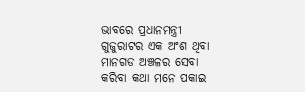ଭାବରେ ପ୍ରଧାନମନ୍ତ୍ରୀ ଗୁଜୁରାଟର ଏକ ଅଂଶ ଥିବା ମାନଗଡ ଅଞ୍ଚଳର ସେବା କରିବା କଥା ମନେ ପକାଇ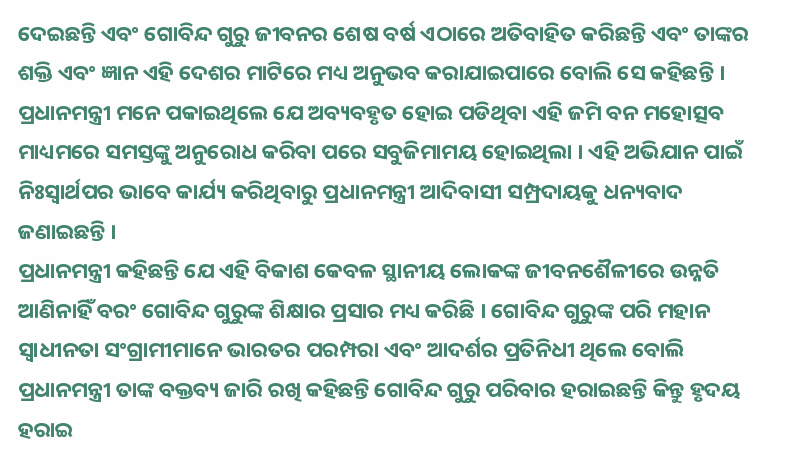ଦେଇଛନ୍ତି ଏବଂ ଗୋବିନ୍ଦ ଗୁରୁ ଜୀବନର ଶେଷ ବର୍ଷ ଏଠାରେ ଅତିବାହିତ କରିଛନ୍ତି ଏବଂ ତାଙ୍କର ଶକ୍ତି ଏବଂ ଜ୍ଞାନ ଏହି ଦେଶର ମାଟିରେ ମଧ୍ୟ ଅନୁଭବ କରାଯାଇପାରେ ବୋଲି ସେ କହିଛନ୍ତି । ପ୍ରଧାନମନ୍ତ୍ରୀ ମନେ ପକାଇଥିଲେ ଯେ ଅବ୍ୟବହୃତ ହୋଇ ପଡିଥିବା ଏହି ଜମି ବନ ମହୋତ୍ସବ ମାଧ୍ୟମରେ ସମସ୍ତଙ୍କୁ ଅନୁରୋଧ କରିବା ପରେ ସବୁଜିମାମୟ ହୋଇଥିଲା । ଏହି ଅଭିଯାନ ପାଇଁ ନିଃସ୍ୱାର୍ଥପର ଭାବେ କାର୍ଯ୍ୟ କରିଥିବାରୁ ପ୍ରଧାନମନ୍ତ୍ରୀ ଆଦିବାସୀ ସମ୍ପ୍ରଦାୟକୁ ଧନ୍ୟବାଦ ଜଣାଇଛନ୍ତି ।
ପ୍ରଧାନମନ୍ତ୍ରୀ କହିଛନ୍ତି ଯେ ଏହି ବିକାଶ କେବଳ ସ୍ଥାନୀୟ ଲୋକଙ୍କ ଜୀବନଶୈଳୀରେ ଉନ୍ନତି ଆଣିନାହିଁ ବରଂ ଗୋବିନ୍ଦ ଗୁରୁଙ୍କ ଶିକ୍ଷାର ପ୍ରସାର ମଧ୍ୟ କରିଛି । ଗୋବିନ୍ଦ ଗୁରୁଙ୍କ ପରି ମହାନ ସ୍ୱାଧୀନତା ସଂଗ୍ରାମୀମାନେ ଭାରତର ପରମ୍ପରା ଏବଂ ଆଦର୍ଶର ପ୍ରତିନିଧୀ ଥିଲେ ବୋଲି ପ୍ରଧାନମନ୍ତ୍ରୀ ତାଙ୍କ ବକ୍ତବ୍ୟ ଜାରି ରଖି କହିଛନ୍ତି ଗୋବିନ୍ଦ ଗୁରୁ ପରିବାର ହରାଇଛନ୍ତି କିନ୍ତୁ ହୃଦୟ ହରାଇ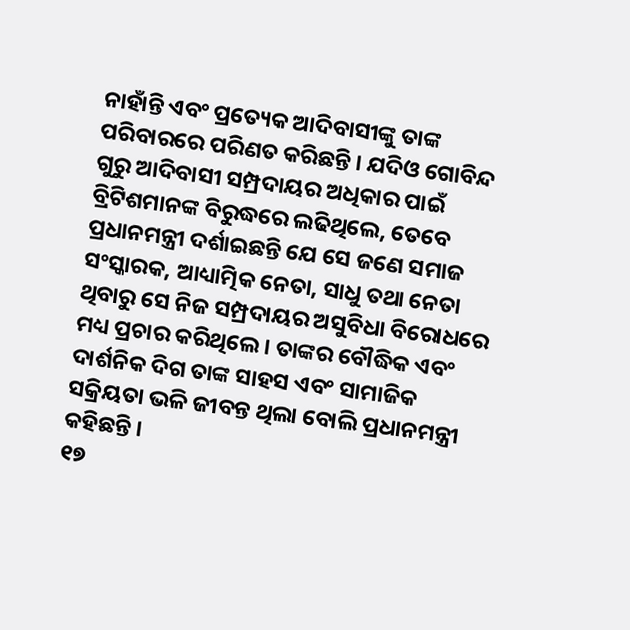ନାହାଁନ୍ତି ଏବଂ ପ୍ରତ୍ୟେକ ଆଦିବାସୀଙ୍କୁ ତାଙ୍କ ପରିବାରରେ ପରିଣତ କରିଛନ୍ତି । ଯଦିଓ ଗୋବିନ୍ଦ ଗୁରୁ ଆଦିବାସୀ ସମ୍ପ୍ରଦାୟର ଅଧିକାର ପାଇଁ ବ୍ରିଟିଶମାନଙ୍କ ବିରୁଦ୍ଧରେ ଲଢିଥିଲେ, ତେବେ ପ୍ରଧାନମନ୍ତ୍ରୀ ଦର୍ଶାଇଛନ୍ତି ଯେ ସେ ଜଣେ ସମାଜ ସଂସ୍କାରକ, ଆଧ୍ୟାତ୍ମିକ ନେତା, ସାଧୁ ତଥା ନେତା ଥିବାରୁ ସେ ନିଜ ସମ୍ପ୍ରଦାୟର ଅସୁବିଧା ବିରୋଧରେ ମଧ୍ୟ ପ୍ରଚାର କରିଥିଲେ । ତାଙ୍କର ବୌଦ୍ଧିକ ଏବଂ ଦାର୍ଶନିକ ଦିଗ ତାଙ୍କ ସାହସ ଏବଂ ସାମାଜିକ ସକ୍ରିୟତା ଭଳି ଜୀବନ୍ତ ଥିଲା ବୋଲି ପ୍ରଧାନମନ୍ତ୍ରୀ କହିଛନ୍ତି ।
୧୭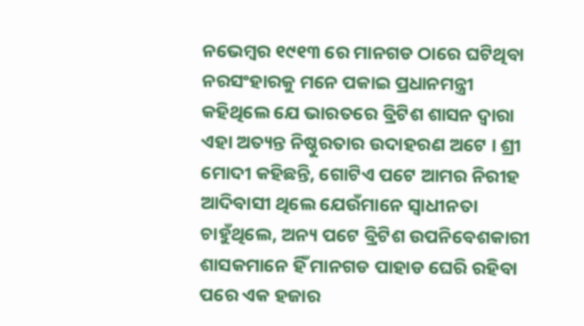ନଭେମ୍ବର ୧୯୧୩ ରେ ମାନଗଡ ଠାରେ ଘଟିଥିବା ନରସଂହାରକୁ ମନେ ପକାଇ ପ୍ରଧାନମନ୍ତ୍ରୀ କହିଥିଲେ ଯେ ଭାରତରେ ବ୍ରିଟିଶ ଶାସନ ଦ୍ୱାରା ଏହା ଅତ୍ୟନ୍ତ ନିଷ୍ଠୁରତାର ଉଦାହରଣ ଅଟେ । ଶ୍ରୀ ମୋଦୀ କହିଛନ୍ତି, ଗୋଟିଏ ପଟେ ଆମର ନିରୀହ ଆଦିବାସୀ ଥିଲେ ଯେଉଁମାନେ ସ୍ୱାଧୀନତା ଚାହୁଁଥିଲେ, ଅନ୍ୟ ପଟେ ବ୍ରିଟିଶ ଉପନିବେଶକାରୀ ଶାସକମାନେ ହିଁ ମାନଗଡ ପାହାଡ ଘେରି ରହିବା ପରେ ଏକ ହଜାର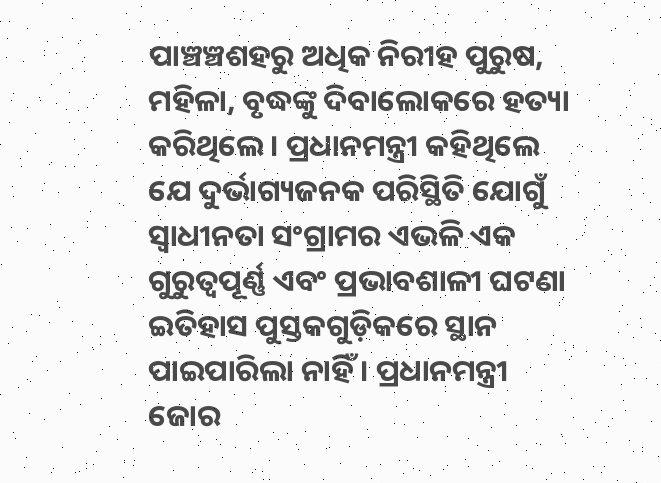ପାଞ୍ଚଞ୍ଚଶହରୁ ଅଧିକ ନିରୀହ ପୁରୁଷ, ମହିଳା, ବୃଦ୍ଧଙ୍କୁ ଦିବାଲୋକରେ ହତ୍ୟା କରିଥିଲେ । ପ୍ରଧାନମନ୍ତ୍ରୀ କହିଥିଲେ ଯେ ଦୁର୍ଭାଗ୍ୟଜନକ ପରିସ୍ଥିତି ଯୋଗୁଁ ସ୍ୱାଧୀନତା ସଂଗ୍ରାମର ଏଭଳି ଏକ ଗୁରୁତ୍ୱପୂର୍ଣ୍ଣ ଏବଂ ପ୍ରଭାବଶାଳୀ ଘଟଣା ଇତିହାସ ପୁସ୍ତକଗୁଡ଼ିକରେ ସ୍ଥାନ ପାଇପାରିଲା ନାହିଁ । ପ୍ରଧାନମନ୍ତ୍ରୀ ଜୋର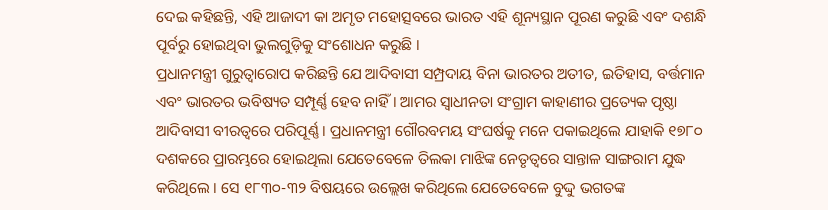ଦେଇ କହିଛନ୍ତି, ଏହି ଆଜାଦୀ କା ଅମୃତ ମହୋତ୍ସବରେ ଭାରତ ଏହି ଶୂନ୍ୟସ୍ଥାନ ପୂରଣ କରୁଛି ଏବଂ ଦଶନ୍ଧି ପୂର୍ବରୁ ହୋଇଥିବା ଭୁଲଗୁଡ଼ିକୁ ସଂଶୋଧନ କରୁଛି ।
ପ୍ରଧାନମନ୍ତ୍ରୀ ଗୁରୁତ୍ୱାରୋପ କରିଛନ୍ତି ଯେ ଆଦିବାସୀ ସମ୍ପ୍ରଦାୟ ବିନା ଭାରତର ଅତୀତ, ଇତିହାସ, ବର୍ତ୍ତମାନ ଏବଂ ଭାରତର ଭବିଷ୍ୟତ ସମ୍ପୂର୍ଣ୍ଣ ହେବ ନାହିଁ । ଆମର ସ୍ୱାଧୀନତା ସଂଗ୍ରାମ କାହାଣୀର ପ୍ରତ୍ୟେକ ପୃଷ୍ଠା ଆଦିବାସୀ ବୀରତ୍ୱରେ ପରିପୂର୍ଣ୍ଣ । ପ୍ରଧାନମନ୍ତ୍ରୀ ଗୌରବମୟ ସଂଘର୍ଷକୁ ମନେ ପକାଇଥିଲେ ଯାହାକି ୧୭୮୦ ଦଶକରେ ପ୍ରାରମ୍ଭରେ ହୋଇଥିଲା ଯେତେବେଳେ ତିଲକା ମାଝିଙ୍କ ନେତୃତ୍ୱରେ ସାନ୍ତାଳ ସାଙ୍ଗରାମ ଯୁଦ୍ଧ କରିଥିଲେ । ସେ ୧୮୩୦-୩୨ ବିଷୟରେ ଉଲ୍ଲେଖ କରିଥିଲେ ଯେତେବେଳେ ବୁଦ୍ଦୁ ଭଗତଙ୍କ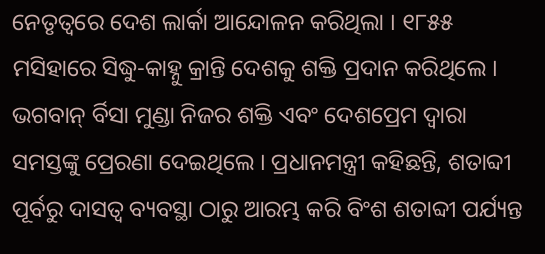ନେତୃତ୍ୱରେ ଦେଶ ଲାର୍କା ଆନ୍ଦୋଳନ କରିଥିଲା । ୧୮୫୫ ମସିହାରେ ସିଦ୍ଧୁ-କାହ୍ନୁ କ୍ରାନ୍ତି ଦେଶକୁ ଶକ୍ତି ପ୍ରଦାନ କରିଥିଲେ । ଭଗବାନ୍ ର୍ବିସା ମୁଣ୍ଡା ନିଜର ଶକ୍ତି ଏବଂ ଦେଶପ୍ରେମ ଦ୍ୱାରା ସମସ୍ତଙ୍କୁ ପ୍ରେରଣା ଦେଇଥିଲେ । ପ୍ରଧାନମନ୍ତ୍ରୀ କହିଛନ୍ତି, ଶତାବ୍ଦୀ ପୂର୍ବରୁ ଦାସତ୍ୱ ବ୍ୟବସ୍ଥା ଠାରୁ ଆରମ୍ଭ କରି ବିଂଶ ଶତାବ୍ଦୀ ପର୍ଯ୍ୟନ୍ତ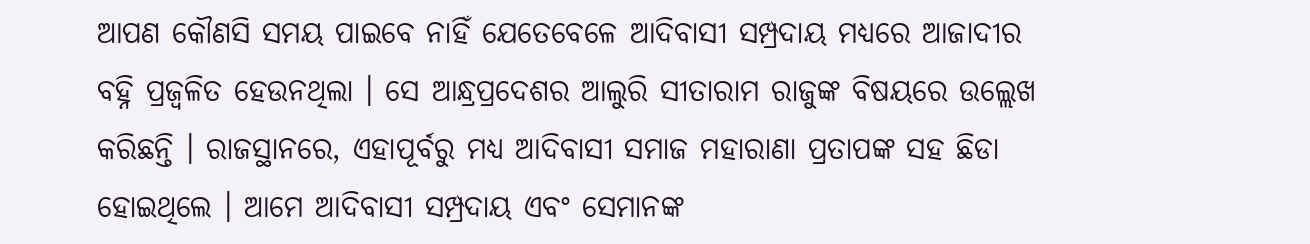ଆପଣ କୌଣସି ସମୟ ପାଇବେ ନାହିଁ ଯେତେବେଳେ ଆଦିବାସୀ ସମ୍ପ୍ରଦାୟ ମଧ୍ୟରେ ଆଜାଦୀର ବହ୍ନି ପ୍ରଜ୍ୱଳିତ ହେଉନଥିଲା । ସେ ଆନ୍ଧ୍ରପ୍ରଦେଶର ଆଲୁରି ସୀତାରାମ ରାଜୁଙ୍କ ବିଷୟରେ ଉଲ୍ଲେଖ କରିଛନ୍ତି । ରାଜସ୍ଥାନରେ, ଏହାପୂର୍ବରୁ ମଧ୍ୟ ଆଦିବାସୀ ସମାଜ ମହାରାଣା ପ୍ରତାପଙ୍କ ସହ ଛିଡା ହୋଇଥିଲେ । ଆମେ ଆଦିବାସୀ ସମ୍ପ୍ରଦାୟ ଏବଂ ସେମାନଙ୍କ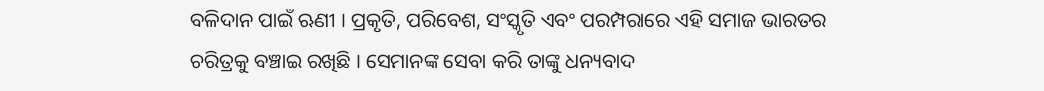ବଳିଦାନ ପାଇଁ ଋଣୀ । ପ୍ରକୃତି, ପରିବେଶ, ସଂସ୍କୃତି ଏବଂ ପରମ୍ପରାରେ ଏହି ସମାଜ ଭାରତର ଚରିତ୍ରକୁ ବଞ୍ଚାଇ ରଖିଛି । ସେମାନଙ୍କ ସେବା କରି ତାଙ୍କୁ ଧନ୍ୟବାଦ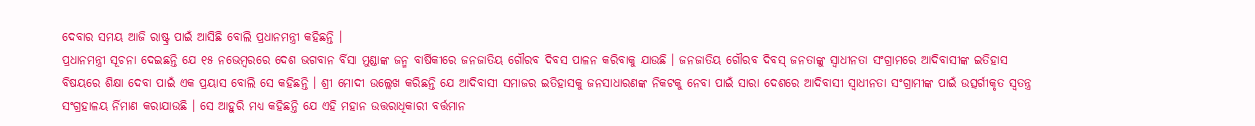ଦେବାର ସମୟ ଆଜି ରାଷ୍ଟ୍ର ପାଇଁ ଆସିଛି ବୋଲି ପ୍ରଧାନମନ୍ତ୍ରୀ କହିଛନ୍ତି ।
ପ୍ରଧାନମନ୍ତ୍ରୀ ସୂଚନା ଦେଇଛନ୍ତି ଯେ ୧୫ ନଭେମ୍ବରରେ ଦେଶ ଭଗବାନ ର୍ବିସା ମୁଣ୍ଡାଙ୍କ ଜନ୍ମ ବାର୍ଷିକୀରେ ଜନଜାତିୟ ଗୌରବ ଦିବସ ପାଳନ କରିବାକୁ ଯାଉଛି । ଜନଜାତିୟ ଗୌରବ ଦିବସ୍ ଜନତାଙ୍କୁ ସ୍ୱାଧୀନତା ସଂଗ୍ରାମରେ ଆଦିବାସୀଙ୍କ ଇତିହାସ ବିଷୟରେ ଶିକ୍ଷା ଦେବା ପାଇଁ ଏକ ପ୍ରୟାସ ବୋଲି ସେ କହିଛନ୍ତି । ଶ୍ରୀ ମୋଦୀ ଉଲ୍ଲେଖ କରିଛନ୍ତି ଯେ ଆଦିବାସୀ ସମାଜର ଇତିହାସକୁ ଜନସାଧାରଣଙ୍କ ନିକଟକୁ ନେବା ପାଇଁ ସାରା ଦେଶରେ ଆଦିବାସୀ ସ୍ୱାଧୀନତା ସଂଗ୍ରାମୀଙ୍କ ପାଇଁ ଉତ୍ସର୍ଗୀକୃତ ସ୍ୱତନ୍ତ୍ର ସଂଗ୍ରହାଳୟ ର୍ନିମାଣ କରାଯାଉଛି । ସେ ଆହୁରି ମଧ୍ୟ କହିଛନ୍ତି ଯେ ଏହି ମହାନ ଉତ୍ତରାଧିକାରୀ ବର୍ତ୍ତମାନ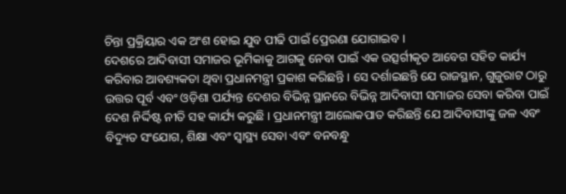ଚିନ୍ତା ପ୍ରକ୍ରିୟାର ଏକ ଅଂଶ ହୋଇ ଯୁବ ପୀଢି ପାଇଁ ପ୍ରେରଣା ଯୋଗାଇବ ।
ଦେଶରେ ଆଦିବାସୀ ସମାଜର ଭୂମିକାକୁ ଆଗକୁ ନେବା ପାଇଁ ଏକ ଉତ୍ସର୍ଗୀକୃତ ଆବେଗ ସହିତ କାର୍ଯ୍ୟ କରିବାର ଆବଶ୍ୟକତା ଥିବା ପ୍ରଧାନମନ୍ତ୍ରୀ ପ୍ରକାଶ କରିଛନ୍ତି । ସେ ଦର୍ଶାଇଛନ୍ତି ଯେ ରାଜସ୍ଥାନ, ଗୁଜୁରାଟ ଠାରୁ ଉତ୍ତର ପୂର୍ବ ଏବଂ ଓଡ଼ିଶା ପର୍ଯ୍ୟନ୍ତ ଦେଶର ବିଭିନ୍ନ ସ୍ଥାନରେ ବିଭିନ୍ନ ଆଦିବାସୀ ସମାଜର ସେବା କରିବା ପାଇଁ ଦେଶ ନିର୍ଦ୍ଦିଷ୍ଟ ନୀତି ସହ କାର୍ଯ୍ୟ କରୁଛି । ପ୍ରଧାନମନ୍ତ୍ରୀ ଆଲୋକପାତ କରିଛନ୍ତି ଯେ ଆଦିବାସୀଙ୍କୁ ଜଳ ଏବଂ ବିଦ୍ୟୁତ ସଂଯୋଗ, ଶିକ୍ଷା ଏବଂ ସ୍ୱାସ୍ଥ୍ୟ ସେବା ଏବଂ ବନବନ୍ଧୁ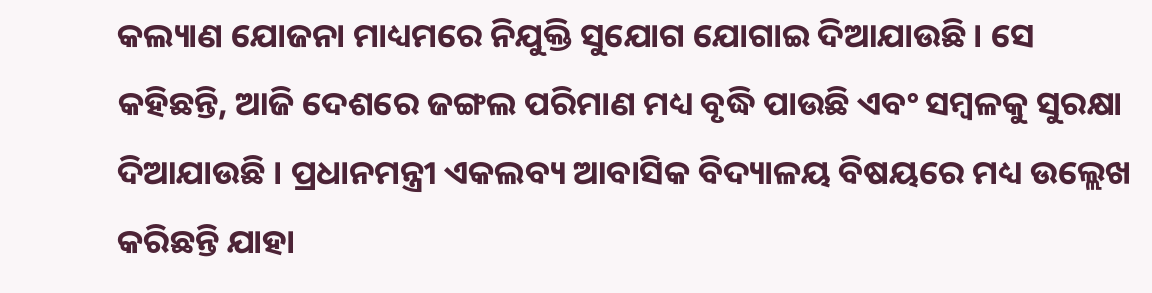କଲ୍ୟାଣ ଯୋଜନା ମାଧ୍ୟମରେ ନିଯୁକ୍ତି ସୁଯୋଗ ଯୋଗାଇ ଦିଆଯାଉଛି । ସେ କହିଛନ୍ତି, ଆଜି ଦେଶରେ ଜଙ୍ଗଲ ପରିମାଣ ମଧ୍ୟ ବୃଦ୍ଧି ପାଉଛି ଏବଂ ସମ୍ବଳକୁ ସୁରକ୍ଷା ଦିଆଯାଉଛି । ପ୍ରଧାନମନ୍ତ୍ରୀ ଏକଲବ୍ୟ ଆବାସିକ ବିଦ୍ୟାଳୟ ବିଷୟରେ ମଧ୍ୟ ଉଲ୍ଲେଖ କରିଛନ୍ତି ଯାହା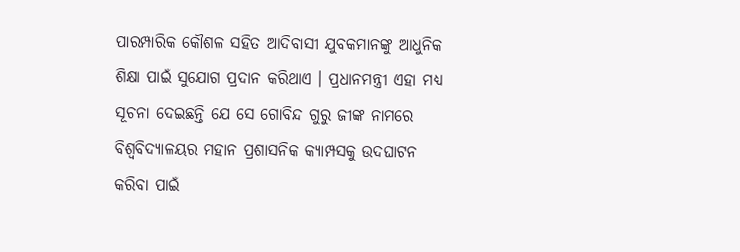ପାରମ୍ପାରିକ କୌଶଳ ସହିତ ଆଦିବାସୀ ଯୁବକମାନଙ୍କୁ ଆଧୁନିକ ଶିକ୍ଷା ପାଇଁ ସୁଯୋଗ ପ୍ରଦାନ କରିଥାଏ । ପ୍ରଧାନମନ୍ତ୍ରୀ ଏହା ମଧ୍ୟ ସୂଚନା ଦେଇଛନ୍ତି ଯେ ସେ ଗୋବିନ୍ଦ ଗୁରୁ ଜୀଙ୍କ ନାମରେ ବିଶ୍ୱବିଦ୍ୟାଳୟର ମହାନ ପ୍ରଶାସନିକ କ୍ୟାମ୍ପସକୁ ଉଦଘାଟନ କରିବା ପାଇଁ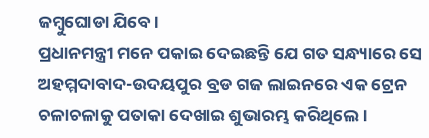ଜମ୍ବୁଘୋଡା ଯିବେ ।
ପ୍ରଧାନମନ୍ତ୍ରୀ ମନେ ପକାଇ ଦେଇଛନ୍ତି ଯେ ଗତ ସନ୍ଧ୍ୟାରେ ସେ ଅହମ୍ମଦାବାଦ-ଉଦୟପୁର ବ୍ରଡ ଗଜ ଲାଇନରେ ଏକ ଟ୍ରେନ ଚଳାଚଳାକୁ ପତାକା ଦେଖାଇ ଶୁଭାରମ୍ଭ କରିଥିଲେ ।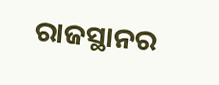ରାଜସ୍ଥାନର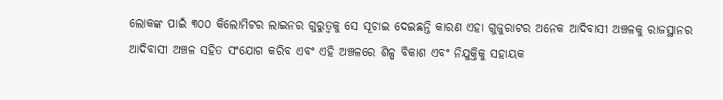ଲୋକଙ୍କ ପାଇଁ ୩୦୦ କିଲୋମିଟର ଲାଇନର ଗୁରୁତ୍ୱକୁ ସେ ସୂଚାଇ ଦେଇଛନ୍ତି କାରଣ ଏହା ଗୁଜୁରାଟର ଅନେକ ଆଦିବାସୀ ଅଞ୍ଚଳକୁ ରାଜସ୍ଥାନର ଆଦିବାସୀ ଅଞ୍ଚଳ ସହିତ ସଂଯୋଗ କରିବ ଏବଂ ଏହି ଅଞ୍ଚଳରେ ଶିଳ୍ପ ବିକାଶ ଏବଂ ନିଯୁକ୍ତିକୁ ସହାୟକ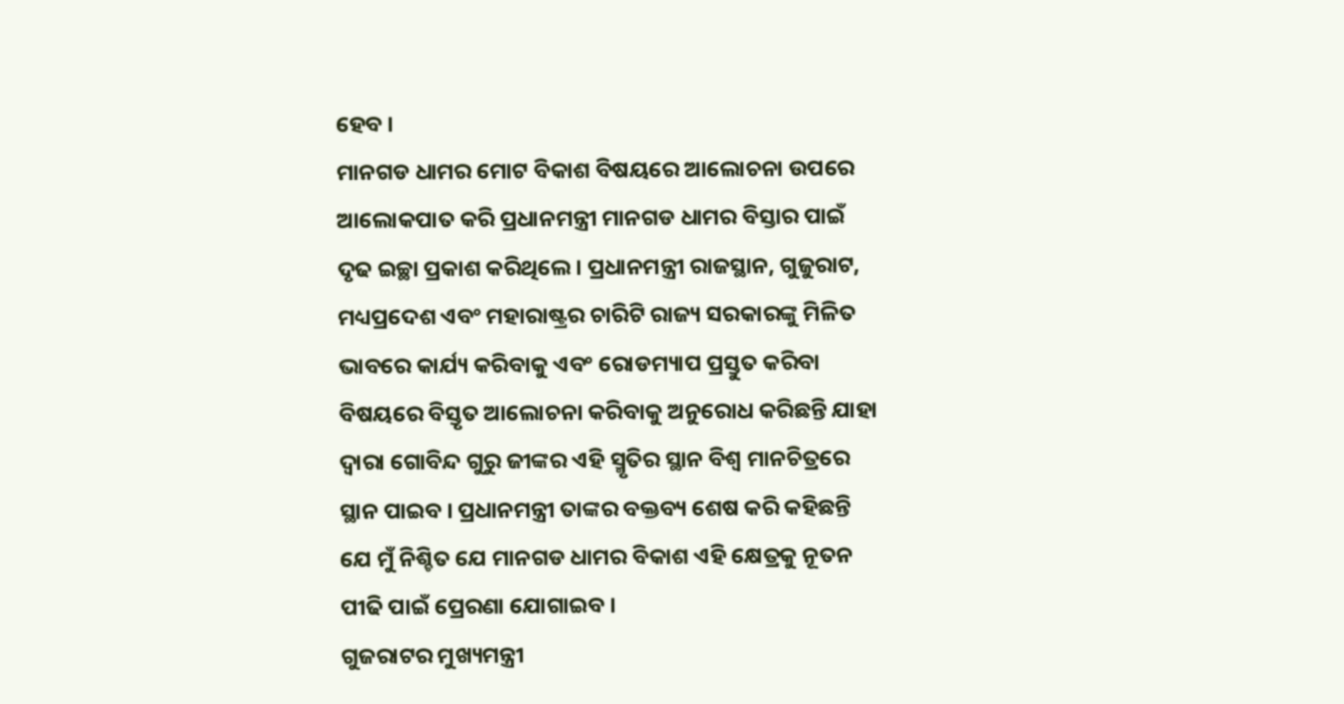ହେବ ।
ମାନଗଡ ଧାମର ମୋଟ ବିକାଶ ବିଷୟରେ ଆଲୋଚନା ଉପରେ ଆଲୋକପାତ କରି ପ୍ରଧାନମନ୍ତ୍ରୀ ମାନଗଡ ଧାମର ବିସ୍ତାର ପାଇଁ ଦୃଢ ଇଚ୍ଛା ପ୍ରକାଶ କରିଥିଲେ । ପ୍ରଧାନମନ୍ତ୍ରୀ ରାଜସ୍ଥାନ, ଗୁଜୁରାଟ, ମଧ୍ୟପ୍ରଦେଶ ଏବଂ ମହାରାଷ୍ଟ୍ରର ଚାରିଟି ରାଜ୍ୟ ସରକାରଙ୍କୁ ମିଳିତ ଭାବରେ କାର୍ଯ୍ୟ କରିବାକୁ ଏବଂ ରୋଡମ୍ୟାପ ପ୍ରସ୍ତୁତ କରିବା ବିଷୟରେ ବିସ୍ତୃତ ଆଲୋଚନା କରିବାକୁ ଅନୁରୋଧ କରିଛନ୍ତି ଯାହା ଦ୍ୱାରା ଗୋବିନ୍ଦ ଗୁରୁ ଜୀଙ୍କର ଏହି ସ୍ମୃତିର ସ୍ଥାନ ବିଶ୍ୱ ମାନଚିତ୍ରରେ ସ୍ଥାନ ପାଇବ । ପ୍ରଧାନମନ୍ତ୍ରୀ ତାଙ୍କର ବକ୍ତବ୍ୟ ଶେଷ କରି କହିଛନ୍ତି ଯେ ମୁଁ ନିଶ୍ଚିତ ଯେ ମାନଗଡ ଧାମର ବିକାଶ ଏହି କ୍ଷେତ୍ରକୁ ନୂତନ ପୀଢି ପାଇଁ ପ୍ରେରଣା ଯୋଗାଇବ ।
ଗୁଜରାଟର ମୁଖ୍ୟମନ୍ତ୍ରୀ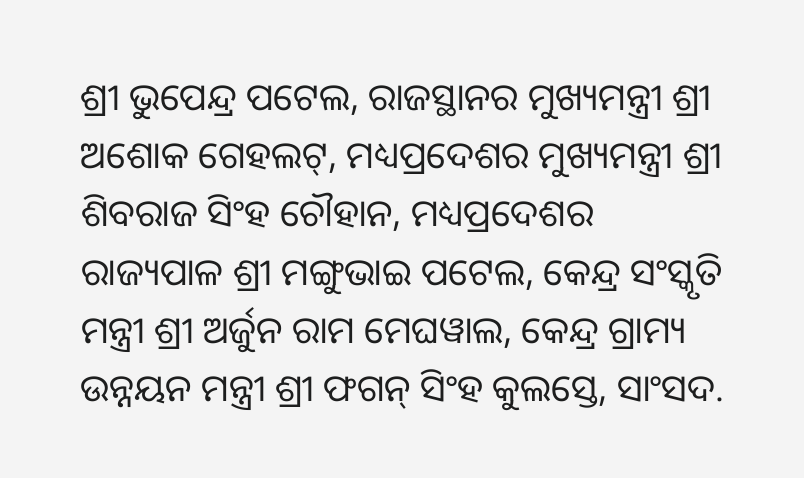ଶ୍ରୀ ଭୁପେନ୍ଦ୍ର ପଟେଲ, ରାଜସ୍ଥାନର ମୁଖ୍ୟମନ୍ତ୍ରୀ ଶ୍ରୀ ଅଶୋକ ଗେହଲଟ୍, ମଧ୍ୟପ୍ରଦେଶର ମୁଖ୍ୟମନ୍ତ୍ରୀ ଶ୍ରୀ ଶିବରାଜ ସିଂହ ଚୌହାନ, ମଧ୍ୟପ୍ରଦେଶର ରାଜ୍ୟପାଳ ଶ୍ରୀ ମଙ୍ଗୁଭାଇ ପଟେଲ, କେନ୍ଦ୍ର ସଂସ୍କୃତି ମନ୍ତ୍ରୀ ଶ୍ରୀ ଅର୍ଜୁନ ରାମ ମେଘୱାଲ, କେନ୍ଦ୍ର ଗ୍ରାମ୍ୟ ଉନ୍ନୟନ ମନ୍ତ୍ରୀ ଶ୍ରୀ ଫଗନ୍ ସିଂହ କୁଲସ୍ତେ, ସାଂସଦ.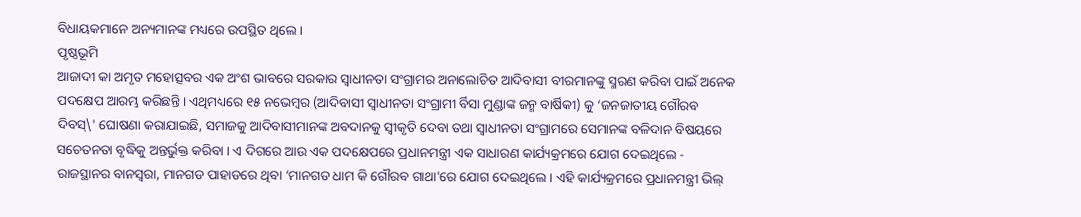ବିଧାୟକମାନେ ଅନ୍ୟମାନଙ୍କ ମଧ୍ୟରେ ଉପସ୍ଥିତ ଥିଲେ ।
ପୃଷ୍ଠଭୂମି
ଆଜାଦୀ କା ଅମୃତ ମହୋତ୍ସବର ଏକ ଅଂଶ ଭାବରେ ସରକାର ସ୍ୱାଧୀନତା ସଂଗ୍ରାମର ଅନାଲୋଚିତ ଆଦିବାସୀ ବୀରମାନଙ୍କୁ ସ୍ମରଣ କରିବା ପାଇଁ ଅନେକ ପଦକ୍ଷେପ ଆରମ୍ଭ କରିଛନ୍ତି । ଏଥିମଧ୍ୟରେ ୧୫ ନଭେମ୍ବର (ଆଦିବାସୀ ସ୍ୱାଧୀନତା ସଂଗ୍ରାମୀ ର୍ବିସା ମୁଣ୍ଡାଙ୍କ ଜନ୍ମ ବାର୍ଷିକୀ) କୁ ‘ଜନଜାତୀୟ ଗୌରବ ଦିବସ୍\' ଘୋଷଣା କରାଯାଇଛି, ସମାଜକୁ ଆଦିବାସୀମାନଙ୍କ ଅବଦାନକୁ ସ୍ୱୀକୃତି ଦେବା ତଥା ସ୍ୱାଧୀନତା ସଂଗ୍ରାମରେ ସେମାନଙ୍କ ବଳିଦାନ ବିଷୟରେ ସଚେତନତା ବୃଦ୍ଧିକୁ ଅନ୍ତର୍ଭୁକ୍ତ କରିବା । ଏ ଦିଗରେ ଆଉ ଏକ ପଦକ୍ଷେପରେ ପ୍ରଧାନମନ୍ତ୍ରୀ ଏକ ସାଧାରଣ କାର୍ଯ୍ୟକ୍ରମରେ ଯୋଗ ଦେଇଥିଲେ - ରାଜସ୍ଥାନର ବାନସ୍ୱରା, ମାନଗଡ ପାହାଡରେ ଥିବା ‘ମାନଗଡ ଧାମ କି ଗୌରବ ଗାଥା'ରେ ଯୋଗ ଦେଇଥିଲେ । ଏହି କାର୍ଯ୍ୟକ୍ରମରେ ପ୍ରଧାନମନ୍ତ୍ରୀ ଭିଲ୍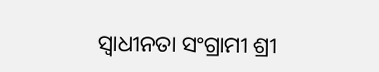ସ୍ୱାଧୀନତା ସଂଗ୍ରାମୀ ଶ୍ରୀ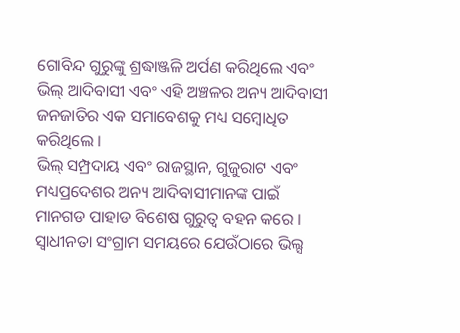ଗୋବିନ୍ଦ ଗୁରୁଙ୍କୁ ଶ୍ରଦ୍ଧାଞ୍ଜଳି ଅର୍ପଣ କରିଥିଲେ ଏବଂ ଭିଲ୍ ଆଦିବାସୀ ଏବଂ ଏହି ଅଞ୍ଚଳର ଅନ୍ୟ ଆଦିବାସୀ ଜନଜାତିର ଏକ ସମାବେଶକୁ ମଧ୍ୟ ସମ୍ବୋଧିତ କରିଥିଲେ ।
ଭିଲ୍ ସମ୍ପ୍ରଦାୟ ଏବଂ ରାଜସ୍ଥାନ, ଗୁଜୁରାଟ ଏବଂ ମଧ୍ୟପ୍ରଦେଶର ଅନ୍ୟ ଆଦିବାସୀମାନଙ୍କ ପାଇଁ ମାନଗଡ ପାହାଡ ବିଶେଷ ଗୁରୁତ୍ୱ ବହନ କରେ । ସ୍ୱାଧୀନତା ସଂଗ୍ରାମ ସମୟରେ ଯେଉଁଠାରେ ଭିଲ୍ସ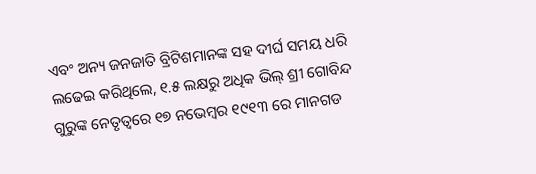ଏବଂ ଅନ୍ୟ ଜନଜାତି ବ୍ରିଟିଶମାନଙ୍କ ସହ ଦୀର୍ଘ ସମୟ ଧରି ଲଢେଇ କରିଥିଲେ, ୧.୫ ଲକ୍ଷରୁ ଅଧିକ ଭିଲ୍ ଶ୍ରୀ ଗୋବିନ୍ଦ ଗୁରୁଙ୍କ ନେତୃତ୍ୱରେ ୧୭ ନଭେମ୍ବର ୧୯୧୩ ରେ ମାନଗଡ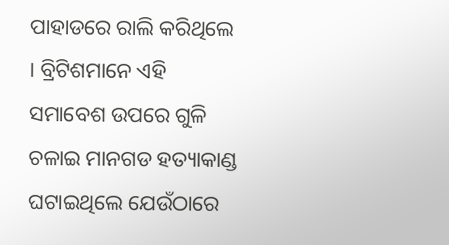ପାହାଡରେ ରାଲି କରିଥିଲେ । ବ୍ରିଟିଶମାନେ ଏହି ସମାବେଶ ଉପରେ ଗୁଳି ଚଳାଇ ମାନଗଡ ହତ୍ୟାକାଣ୍ଡ ଘଟାଇଥିଲେ ଯେଉଁଠାରେ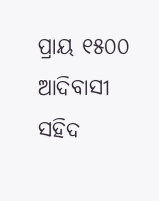ପ୍ରାୟ ୧୫୦୦ ଆଦିବାସୀ ସହିଦ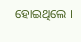ହୋଇଥିଲେ ।